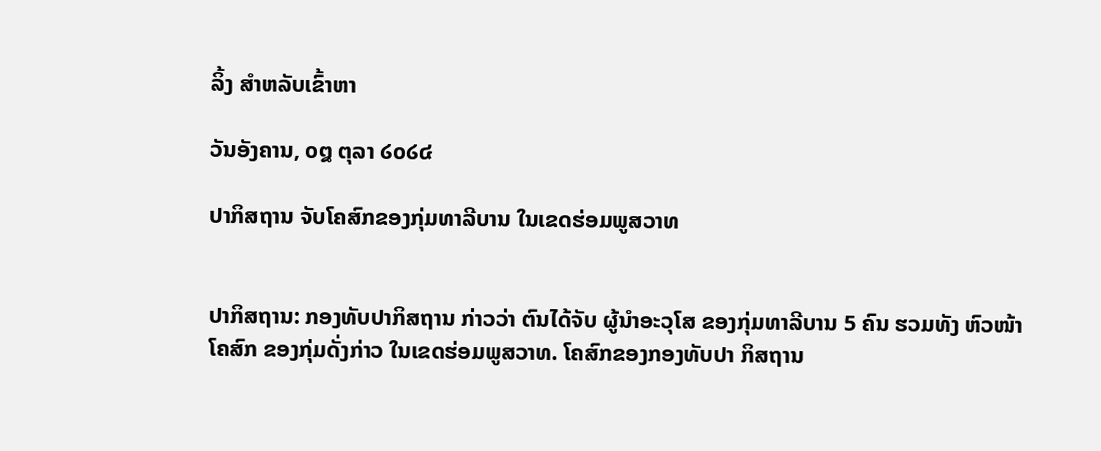ລິ້ງ ສຳຫລັບເຂົ້າຫາ

ວັນອັງຄານ, ໐໘ ຕຸລາ ໒໐໒໔

ປາກິສຖານ ຈັບໂຄສົກຂອງກຸ່ມທາລີບານ ໃນເຂດຮ່ອມພູສວາທ


ປາກິສຖານ: ກອງທັບປາກິສຖານ ກ່າວວ່າ ຕົນໄດ້ຈັບ ຜູ້ນຳອະວຸໂສ ຂອງກຸ່ມທາລີບານ 5 ຄົນ ຮວມທັງ ຫົວໜ້າໂຄສົກ ຂອງກຸ່ມດັ່ງກ່າວ ໃນເຂດຮ່ອມພູສວາທ. ໂຄສົກຂອງກອງທັບປາ ກິສຖານ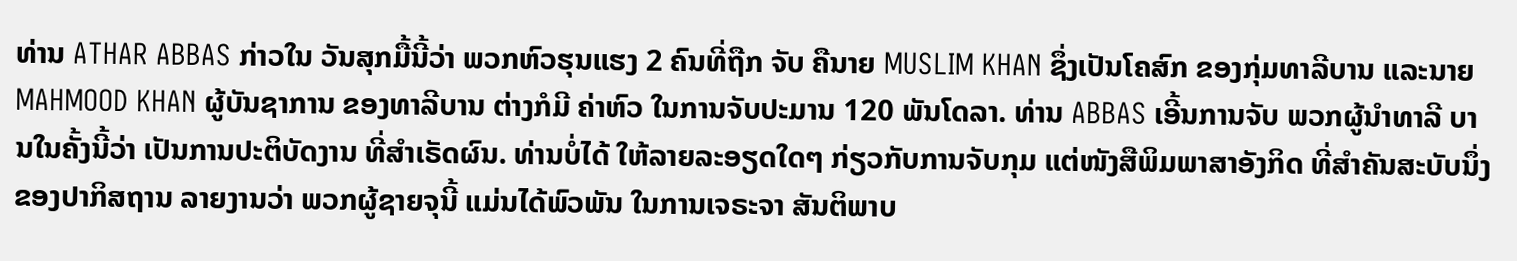ທ່ານ ATHAR ABBAS ກ່າວໃນ ວັນສຸກມື້ນີ້ວ່າ ພວກຫົວຮຸນແຮງ 2 ຄົນທີ່ຖືກ ຈັບ ຄືນາຍ MUSLIM KHAN ຊຶ່ງເປັນໂຄສົກ ຂອງກຸ່ມທາລີບານ ແລະນາຍ MAHMOOD KHAN ຜູ້ບັນຊາການ ຂອງທາລີບານ ຕ່າງກໍມີ ຄ່າຫົວ ໃນການຈັບປະມານ 120 ພັນໂດລາ. ທ່ານ ABBAS ເອີ້ນການຈັບ ພວກຜູ້ນຳທາລີ ບານໃນຄັ້ງນີ້ວ່າ ເປັນການປະຕິບັດງານ ທີ່ສຳເຣັດຜົນ. ທ່ານບໍ່ໄດ້ ໃຫ້ລາຍລະອຽດໃດໆ ກ່ຽວກັບການຈັບກຸມ ແຕ່ໜັງສືພິມພາສາອັງກິດ ທີ່ສຳຄັນສະບັບນຶ່ງ ຂອງປາກິສຖານ ລາຍງານວ່າ ພວກຜູ້ຊາຍຈຸນີ້ ແມ່ນໄດ້ພົວພັນ ໃນການເຈຣະຈາ ສັນຕິພາບ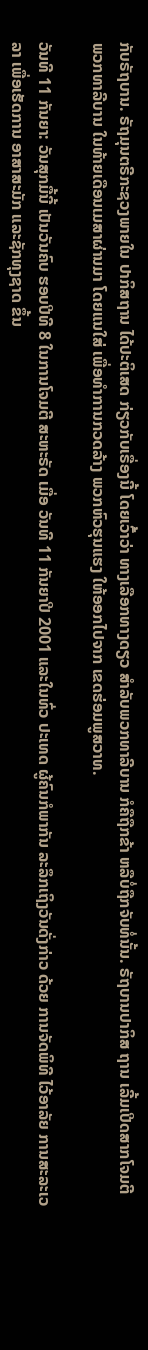ກັບຣັຖບານ. ຣັຖມຸນຕຣີກະຊວງພາຍໃນ ປາກິສຖານ ໄດ້ປະຕິເສດ ກ່ຽວກັບເຣື່ອງນີ້ ໂດຍເວົ້າວ່າ ທາງເລືອກທາງດຽວ ສຳລັບພວກທາລີບານ ກໍຄືຖືກຂ້າ ຫລືບໍ່ຖືກຈັບທໍ່ນັ້ນ. ຣັຖບານປາກິສ ຖານ ເລີ້ມເປີດສາກໂຈມຕີ ພວກທາລີບານ ໃນທ້າຍເດືອນເມສາຜ່ານມາ ໂດຍແນໃສ່ ເພື່ອທຳການກວດລ້າງ ພວກຫົວຮຸນແຮງ ໃຫ້ອອກໄປຈາກ ເຂດຮ່ອມພູສວາທ.

ວັນທີ 11 ກັນຍາ: ວັນສຸກມື້ນີ້ ເປັນວັນຄົບ ຮອບປີທີ 8 ໃນການໂຈມຕີ ສະຫະຣັດ ເມື່ອ ວັນທີ 11 ກັນຍາປີ 2001 ແລະໃນທົ່ວ ປະເທດ ຜູ້ຄົນກໍພາກັນ ລະລຶກເຖິງວັນດັ່ງກ່າວ ດ້ວຍ ການຈັດພິທີ ໄວ້ອາລັຍ ການສະລະເວລາ ເພື່ອເຮັດການ ອາສາສະມັກ ແລະຊັກທຸງຊາດ ຂຶ້ນ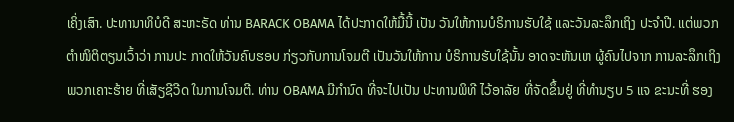ເຄິ່ງເສົາ. ປະທານາທິບໍດີ ສະຫະຣັດ ທ່ານ BARACK OBAMA ໄດ້ປະກາດໃຫ້ມື້ນີ້ ເປັນ ວັນໃຫ້ການບໍຣິການຮັບໃຊ້ ແລະວັນລະລຶກເຖິງ ປະຈຳປີ. ແຕ່ພວກຕຳໜິຕິຕຽນເວົ້າວ່າ ການປະ ກາດໃຫ້ວັນຄົບຮອບ ກ່ຽວກັບການໂຈມຕີ ເປັນວັນໃຫ້ການ ບໍຣິການຮັບໃຊ້ນັ້ນ ອາດຈະຫັນເຫ ຜູ້ຄົນໄປຈາກ ການລະລຶກເຖິງ ພວກເຄາະຮ້າຍ ທີ່ເສັຽຊີວີດ ໃນການໂຈມຕີ. ທ່ານ OBAMA ມີກຳນົດ ທີ່ຈະໄປເປັນ ປະທານພິທີ ໄວ້ອາລັຍ ທີ່ຈັດຂຶ້ນຢູ່ ທີ່ທຳນຽບ 5 ແຈ ຂະນະທີ່ ຮອງ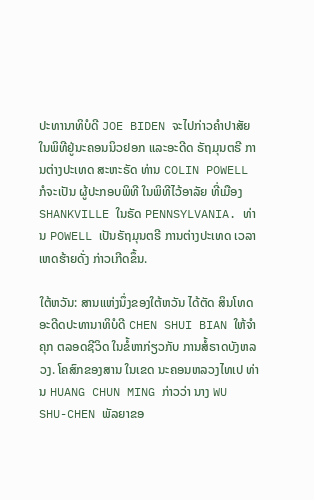ປະທານາທິບໍດີ JOE BIDEN ຈະໄປກ່າວຄຳປາສັຍ ໃນພິທີຢູ່ນະຄອນນິວຢອກ ແລະອະດີດ ຣັຖມຸນຕຣີ ການຕ່າງປະເທດ ສະຫະຣັດ ທ່ານ COLIN POWELL ກໍຈະເປັນ ຜູ້ປະກອບພິທີ ໃນພິທີໄວ້ອາລັຍ ທີ່ເມືອງ SHANKVILLE ໃນຣັດ PENNSYLVANIA. ທ່ານ POWELL ເປັນຣັຖມຸນຕຣີ ການຕ່າງປະເທດ ເວລາເຫດຮ້າຍດັ່ງ ກ່າວເກີດຂຶ້ນ.

ໃຕ້ຫວັນ: ສານແຫ່ງນຶ່ງຂອງໃຕ້ຫວັນ ໄດ້ຕັດ ສິນໂທດ ອະດີດປະທານາທິບໍດີ CHEN SHUI BIAN ໃຫ້ຈຳຄຸກ ຕລອດຊີວິດ ໃນຂໍ້ຫາກ່ຽວກັບ ການສໍ້ຣາດບັງຫລວງ. ໂຄສົກຂອງສານ ໃນເຂດ ນະຄອນຫລວງໄທເປ ທ່ານ HUANG CHUN MING ກ່າວວ່າ ນາງ WU SHU-CHEN ພັລຍາຂອ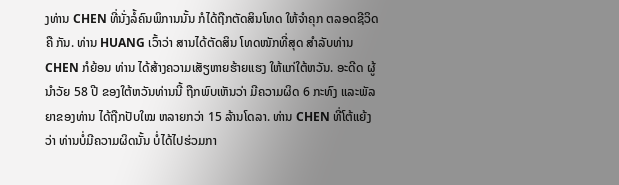ງທ່ານ CHEN ທີ່ນັ່ງລໍ້ຄົນພິການນັ້ນ ກໍໄດ້ຖືກຕັດສິນໂທດ ໃຫ້ຈຳຄຸກ ຕລອດຊີວິດຄື ກັນ. ທ່ານ HUANG ເວົ້າວ່າ ສານໄດ້ຕັດສິນ ໂທດໜັກທີ່ສຸດ ສຳລັບທ່ານ CHEN ກໍຍ້ອນ ທ່ານ ໄດ້ສ້າງຄວາມເສັຽຫາຍຮ້າຍແຮງ ໃຫ້ແກ່ໃຕ້ຫວັນ. ອະດີດ ຜູ້ນຳວັຍ 58 ປີ ຂອງໃຕ້ຫວັນທ່ານນີ້ ຖືກພົບເຫັນວ່າ ມີຄວາມຜິດ 6 ກະທົງ ແລະພັລຍາຂອງທ່ານ ໄດ້ຖືກປັບໃໝ ຫລາຍກວ່າ 15 ລ້ານໂດລາ. ທ່ານ CHEN ທີ່ໂຕ້ແຍ້ງວ່າ ທ່ານບໍ່ມີຄວາມຜິດນັ້ນ ບໍ່ໄດ້ໄປຮ່ວມກາ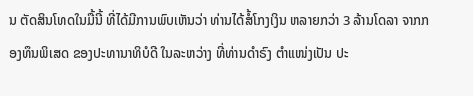ນ ຕັດສິນໂທດໃນມື້ນີ້ ທີ່ໄດ້ມີການພົບເຫັນວ່າ ທ່ານໄດ້ສໍ້ໂກງເງິນ ຫລາຍກວ່າ 3 ລ້ານໂດລາ ຈາກກອງທຶນພິເສດ ຂອງປະທານາທິບໍດີ ໃນລະຫວ່າງ ທີ່ທ່ານດຳຣົງ ຕຳແໜ່ງເປັນ ປະ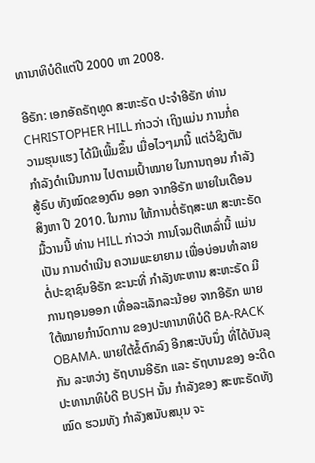ທານາທິບໍດີແຕ່ປີ 2000 ຫາ 2008.

ອີຣັກ: ເອກອັຄຣັຖທູດ ສະຫະຣັດ ປະຈຳອີຣັກ ທ່ານ CHRISTOPHER HILL ກ່າວວ່າ ເຖິງແມ່ນ ການກໍ່ຄວາມຮຸນແຮງ ໄດ້ມີເພີ້ມຂຶ້ນ ເມື່ອໄວໆມານີ້ ແຕ່ວໍຊິງຕັນ ກຳລັງດຳເນີນການ ໄປຕາມເປົ້າໝາຍ ໃນການຖອນ ກຳລັງສູ້ຣົບ ທັງໝົດຂອງຕົນ ອອກ ຈາກອີຣັກ ພາຍໃນເດືອນສິງຫາ ປີ 2010. ໃນການ ໃຫ້ການຕໍ່ຣັຖສະພາ ສະຫະຣັດມື້ວານນີ້ ທ່ານ HILL ກ່າວວ່າ ການໂຈມຕີເຫລົ່ານີ້ ແມ່ນເປັນ ການດຳເນີນ ຄວາມພະຍາຍາມ ເພື່ອບ່ອນທຳລາຍ ຕໍ່ປະຊາຊົນອີຣັກ ຂະນະທີ່ ກຳລັງທະຫານ ສະຫະຣັດ ມີການຖອນອອກ ເທື່ອລະເລັກລະນ້ອຍ ຈາກອີຣັກ ພາຍໃຕ້ໝາຍກຳນົດການ ຂອງປະທານາທິບໍດີ BA-RACK OBAMA. ພາຍໃຕ້ຂໍ້ຕົກລົງ ອີກສະບັບນຶ່ງ ທີ່ໄດ້ບັນລຸກັນ ລະຫວ່າງ ຣັຖບານອີຣັກ ແລະ ຣັຖບານຂອງ ອະດີດປະທານາທິບໍດີ BUSH ນັ້ນ ກຳລັງຂອງ ສະຫະຣັດທັງໝົດ ຮວມທັງ ກຳລັງສນັບສນຸນ ຈະ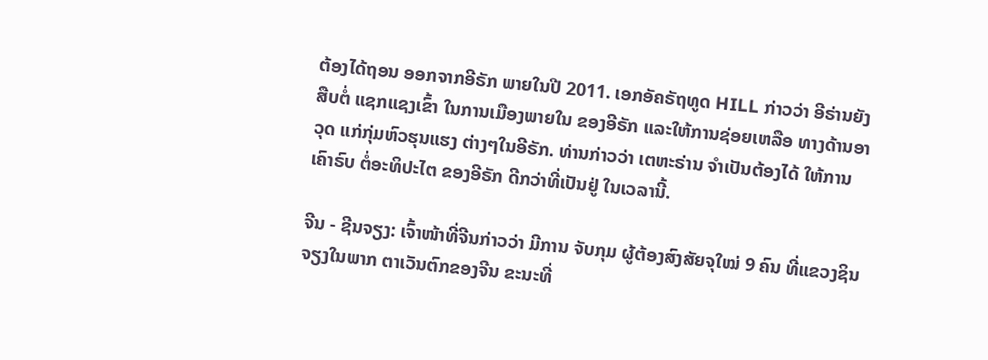ຕ້ອງໄດ້ຖອນ ອອກຈາກອີຣັກ ພາຍໃນປີ 2011. ເອກອັຄຣັຖທູດ HILL ກ່າວວ່າ ອີຣ່ານຍັງສືບຕໍ່ ແຊກແຊງເຂົ້າ ໃນການເມືອງພາຍໃນ ຂອງອີຣັກ ແລະໃຫ້ການຊ່ອຍເຫລືອ ທາງດ້ານອາວຸດ ແກ່ກຸ່ມຫົວຮຸນແຮງ ຕ່າງໆໃນອີຣັກ. ທ່ານກ່າວວ່າ ເຕຫະຣ່ານ ຈຳເປັນຕ້ອງໄດ້ ໃຫ້ການເຄົາຣົບ ຕໍ່ອະທິປະໄຕ ຂອງອີຣັກ ດີກວ່າທີ່ເປັນຢູ່ ໃນເວລານີ້.

ຈີນ - ຊີນຈຽງ: ເຈົ້າໜ້າທີ່ຈີນກ່າວວ່າ ມີການ ຈັບກຸມ ຜູ້ຕ້ອງສົງສັຍຈຸໃໝ່ 9 ຄົນ ທີ່ແຂວງຊິນ ຈຽງໃນພາກ ຕາເວັນຕົກຂອງຈີນ ຂະນະທີ່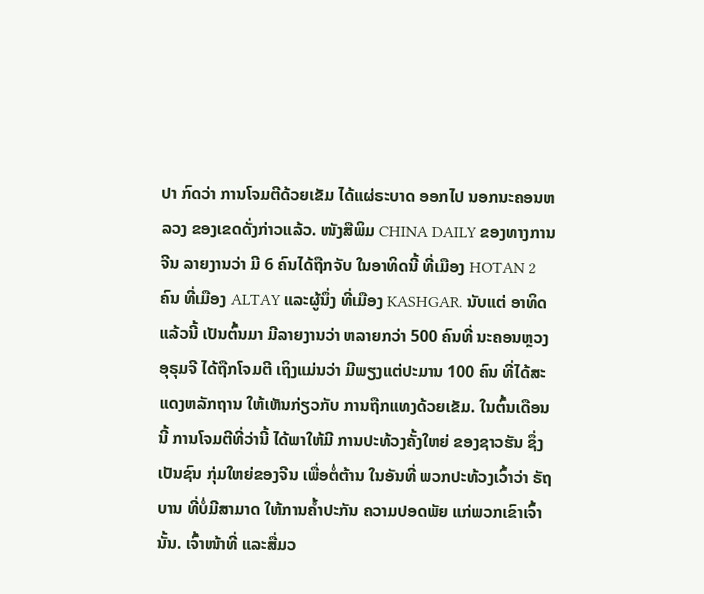ປາ ກົດວ່າ ການໂຈມຕີດ້ວຍເຂັມ ໄດ້ແຜ່ຣະບາດ ອອກໄປ ນອກນະຄອນຫລວງ ຂອງເຂດດັ່ງກ່າວແລ້ວ. ໜັງສືພິມ CHINA DAILY ຂອງທາງການຈີນ ລາຍງານວ່າ ມີ 6 ຄົນໄດ້ຖືກຈັບ ໃນອາທິດນີ້ ທີ່ເມືອງ HOTAN 2 ຄົນ ທີ່ເມືອງ ALTAY ແລະຜູ້ນຶ່ງ ທີ່ເມືອງ KASHGAR. ນັບແຕ່ ອາທິດແລ້ວນີ້ ເປັນຕົ້ນມາ ມີລາຍງານວ່າ ຫລາຍກວ່າ 500 ຄົນທີ່ ນະຄອນຫຼວງອຸຣຸມຈີ ໄດ້ຖືກໂຈມຕີ ເຖິງແມ່ນວ່າ ມີພຽງແຕ່ປະມານ 100 ຄົນ ທີ່ໄດ້ສະແດງຫລັກຖານ ໃຫ້ເຫັນກ່ຽວກັບ ການຖືກແທງດ້ວຍເຂັມ. ໃນຕົ້ນເດືອນນີ້ ການໂຈມຕີທີ່ວ່ານີ້ ໄດ້ພາໃຫ້ມີ ການປະທ້ວງຄັ້ງໃຫຍ່ ຂອງຊາວຮັນ ຊຶ່ງເປັນຊົນ ກຸ່ມໃຫຍ່ຂອງຈີນ ເພື່ອຕໍ່ຕ້ານ ໃນອັນທີ່ ພວກປະທ້ວງເວົ້າວ່າ ຣັຖບານ ທີ່ບໍ່ມີສາມາດ ໃຫ້ການຄ້ຳປະກັນ ຄວາມປອດພັຍ ແກ່ພວກເຂົາເຈົ້ານັ້ນ. ເຈົ້າໜ້າທີ່ ແລະສື່ມວ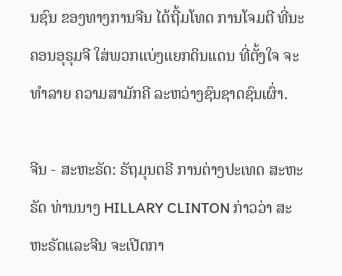ນຊົນ ຂອງທາງການຈີນ ໄດ້ຖີ້ມໂທດ ການໂຈມຕີ ທີ່ນະຄອນອຸຣຸມຈີ ໃສ່ພວກແບ່ງແຍກດິນແດນ ທີ່ຕັ້ງໃຈ ຈະທຳລາຍ ຄວາມສາມັກຄີ ລະຫວ່າງຊົນຊາດຊົນເຜົ່າ.

ຈີນ - ສະຫະຣັດ: ຣັຖມຸນຕຣີ ການຕ່າງປະເທດ ສະຫະຣັດ ທ່ານນາງ HILLARY CLINTON ກ່າວວ່າ ສະຫະຣັດແລະຈີນ ຈະເປີດກາ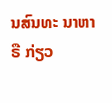ນສົນທະ ນາຫາຣື ກ່ຽວ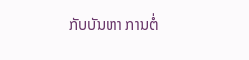ກັບບັນຫາ ການຕໍ່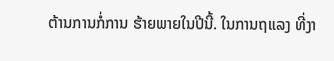ຕ້ານການກໍ່ການ ຮ້າຍພາຍໃນປີນີ້. ໃນການຖແລງ ທີ່ງາ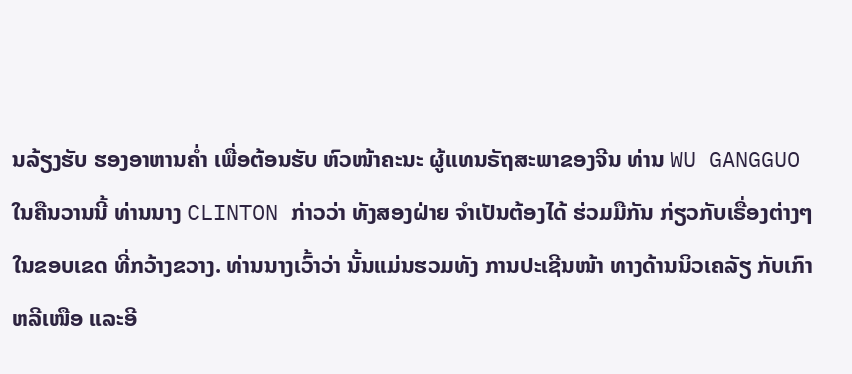ນລ້ຽງຮັບ ຮອງອາຫານຄ່ຳ ເພື່ອຕ້ອນຮັບ ຫົວໜ້າຄະນະ ຜູ້ແທນຣັຖສະພາຂອງຈີນ ທ່ານ WU GANGGUO ໃນຄືນວານນີ້ ທ່ານນາງ CLINTON ກ່າວວ່າ ທັງສອງຝ່າຍ ຈຳເປັນຕ້ອງໄດ້ ຮ່ວມມືກັນ ກ່ຽວກັບເຣື່ອງຕ່າງໆ ໃນຂອບເຂດ ທີ່ກວ້າງຂວາງ. ທ່ານນາງເວົ້າວ່າ ນັ້ນແມ່ນຮວມທັງ ການປະເຊີນໜ້າ ທາງດ້ານນິວເຄລັຽ ກັບເກົາຫລີເໜືອ ແລະອີ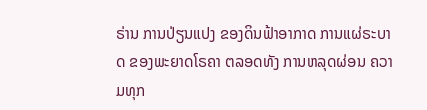ຣ່ານ ການປ່ຽນແປງ ຂອງດິນຟ້າອາກາດ ການແຜ່ຣະບາດ ຂອງພະຍາດໂຣຄາ ຕລອດທັງ ການຫລຸດຜ່ອນ ຄວາມທຸກ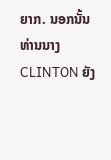ຍາກ. ນອກນັ້ນ ທ່ານນາງ CLINTON ຍັງ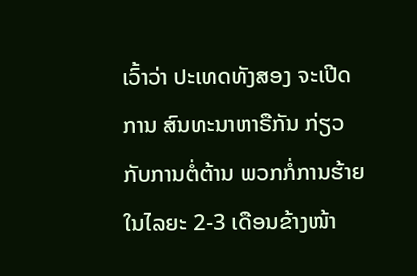ເວົ້າວ່າ ປະເທດທັງສອງ ຈະເປີດການ ສົນທະນາຫາຣືກັນ ກ່ຽວກັບການຕໍ່ຕ້ານ ພວກກໍ່ການຮ້າຍ ໃນໄລຍະ 2-3 ເດືອນຂ້າງໜ້າ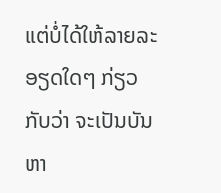ແຕ່ບໍ່ໄດ້ໃຫ້ລາຍລະອຽດໃດໆ ກ່ຽວກັບວ່າ ຈະເປັນບັນຫາ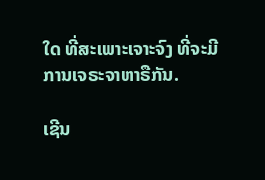ໃດ ທີ່ສະເພາະເຈາະຈົງ ທີ່ຈະມີ ການເຈຣະຈາຫາຣືກັນ.

ເຊີນ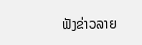ຟັງຂ່າວລາຍ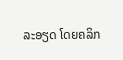ລະອຽດ ໂດຍຄລິກ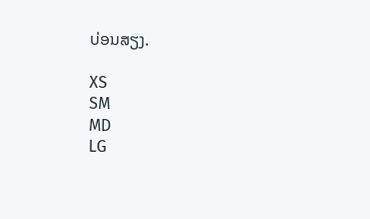ບ່ອນສຽງ.

XS
SM
MD
LG